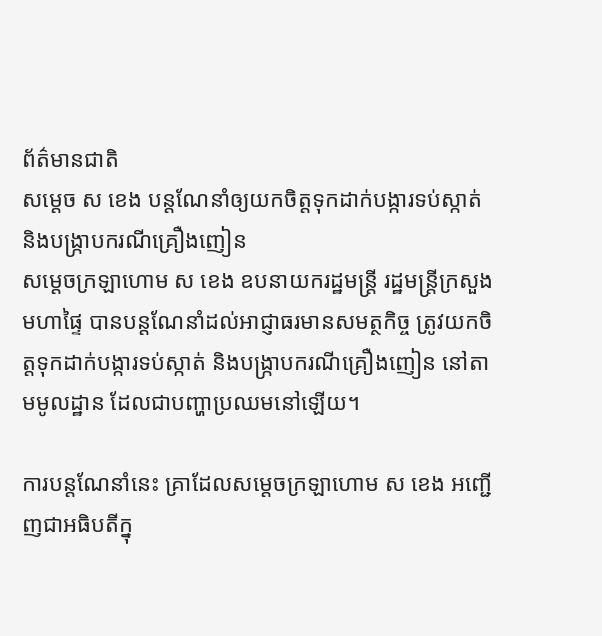ព័ត៌មានជាតិ
សម្ដេច ស ខេង បន្តណែនាំឲ្យយកចិត្តទុកដាក់បង្ការទប់ស្កាត់ និងបង្ក្រាបករណីគ្រឿងញៀន
សម្ដេចក្រឡាហោម ស ខេង ឧបនាយករដ្ឋមន្ត្រី រដ្ឋមន្ត្រីក្រសួងមហាផ្ទៃ បានបន្តណែនាំដល់អាជ្ញាធរមានសមត្ថកិច្ច ត្រូវយកចិត្តទុកដាក់បង្ការទប់ស្កាត់ និងបង្ក្រាបករណីគ្រឿងញៀន នៅតាមមូលដ្ឋាន ដែលជាបញ្ហាប្រឈមនៅឡើយ។

ការបន្តណែនាំនេះ គ្រាដែលសម្ដេចក្រឡាហោម ស ខេង អញ្ជើញជាអធិបតីក្នុ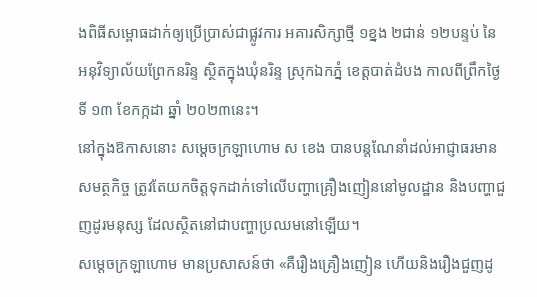ងពិធីសម្ពោធដាក់ឲ្យប្រើប្រាស់ជាផ្លូវការ អគារសិក្សាថ្មី ១ខ្នង ២ជាន់ ១២បន្ទប់ នៃអនុវិទ្យាល័យព្រែកនរិន្ទ ស្ថិតក្នុងឃុំនរិន្ទ ស្រុកឯកភ្នំ ខេត្តបាត់ដំបង កាលពីព្រឹកថ្ងៃទី ១៣ ខែកក្កដា ឆ្នាំ ២០២៣នេះ។
នៅក្នុងឱកាសនោះ សម្ដេចក្រឡាហោម ស ខេង បានបន្តណែនាំដល់អាជ្ញាធរមានសមត្ថកិច្ច ត្រូវតែយកចិត្តទុកដាក់ទៅលើបញ្ហាគ្រឿងញៀននៅមូលដ្ឋាន និងបញ្ហាជួញដូរមនុស្ស ដែលស្ថិតនៅជាបញ្ហាប្រឈមនៅឡើយ។
សម្ដេចក្រឡាហោម មានប្រសាសន៍ថា «គឺរឿងគ្រឿងញៀន ហើយនិងរឿងជួញដូ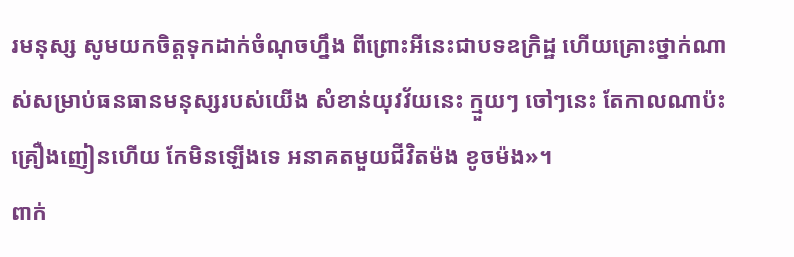រមនុស្ស សូមយកចិត្តទុកដាក់ចំណុចហ្នឹង ពីព្រោះអីនេះជាបទឧក្រិដ្ឋ ហើយគ្រោះថ្នាក់ណាស់សម្រាប់ធនធានមនុស្សរបស់យើង សំខាន់យុវវ័យនេះ ក្មួយៗ ចៅៗនេះ តែកាលណាប៉ះគ្រឿងញៀនហើយ កែមិនឡើងទេ អនាគតមួយជីវិតម៉ង ខូចម៉ង»។
ពាក់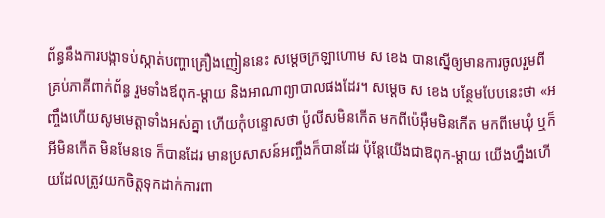ព័ន្ធនឹងការបង្កាទប់ស្កាត់បញ្ហាគ្រឿងញៀននេះ សម្ដេចក្រឡាហោម ស ខេង បានស្នើឲ្យមានការចូលរួមពីគ្រប់ភាគីពាក់ព័ន្ធ រួមទាំងឪពុក-ម្ដាយ និងអាណាព្យាបាលផងដែរ។ សម្ដេច ស ខេង បន្ថែមបែបនេះថា «អញ្ចឹងហើយសូមមេត្តាទាំងអស់គ្នា ហើយកុំបន្ទោសថា ប៉ូលីសមិនកើត មកពីប៉េអ៊ឹមមិនកើត មកពីមេឃុំ ឬក៏អីមិនកើត មិនមែនទេ ក៏បានដែរ មានប្រសាសន៍អញ្ចឹងក៏បានដែរ ប៉ុន្តែយើងជាឱពុក-ម្ដាយ យើងហ្នឹងហើយដែលត្រូវយកចិត្តទុកដាក់ការពា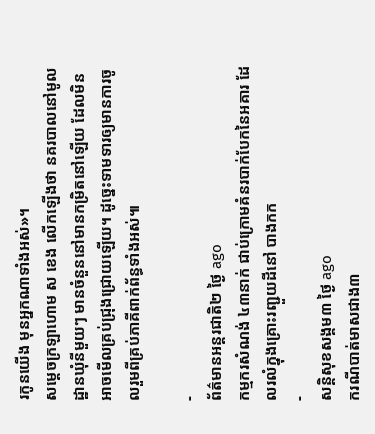រកូនយើង មុនអ្នកណាទាំងអស់»។
សម្ដេចក្រឡាហោម ស ខេង លើកឡើងថា នគរបាលនៅមូលដ្ឋានឃុំនីមួយៗ មានចំនួននៅមានកម្រិតនៅឡើយ ដែលមិនអាចមើលគ្រប់ជ្រុងជ្រោយឡើយ។ ដូច្នេះទាមទារឲ្យមានការចូលរួមពីគ្រប់ភាគីពាក់ព័ន្ធទាំងអស់៕

-
ព័ត៌មានអន្ដរជាតិ២ ថ្ងៃ ago
កម្មករសំណង់ ៤៣នាក់ ជាប់ក្រោមគំនរបាក់បែកនៃអគារ ដែលរលំក្នុងគ្រោះរញ្ជួយដីនៅ បាងកក
-
សន្តិសុខសង្គម៣ ថ្ងៃ ago
ករណីបាត់មាសជាង៣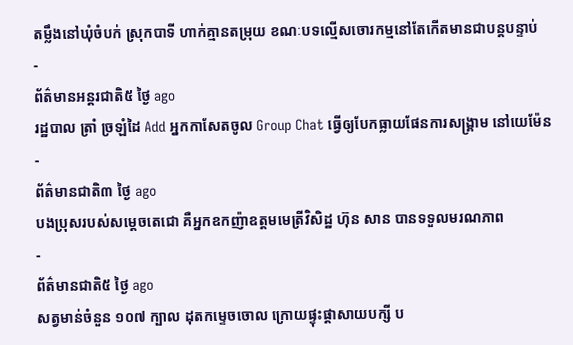តម្លឹងនៅឃុំចំបក់ ស្រុកបាទី ហាក់គ្មានតម្រុយ ខណៈបទល្មើសចោរកម្មនៅតែកើតមានជាបន្តបន្ទាប់
-
ព័ត៌មានអន្ដរជាតិ៥ ថ្ងៃ ago
រដ្ឋបាល ត្រាំ ច្រឡំដៃ Add អ្នកកាសែតចូល Group Chat ធ្វើឲ្យបែកធ្លាយផែនការសង្គ្រាម នៅយេម៉ែន
-
ព័ត៌មានជាតិ៣ ថ្ងៃ ago
បងប្រុសរបស់សម្ដេចតេជោ គឺអ្នកឧកញ៉ាឧត្តមមេត្រីវិសិដ្ឋ ហ៊ុន សាន បានទទួលមរណភាព
-
ព័ត៌មានជាតិ៥ ថ្ងៃ ago
សត្វមាន់ចំនួន ១០៧ ក្បាល ដុតកម្ទេចចោល ក្រោយផ្ទុះផ្ដាសាយបក្សី ប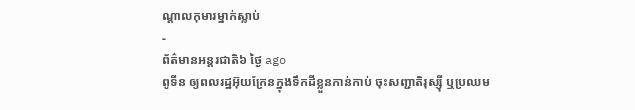ណ្តាលកុមារម្នាក់ស្លាប់
-
ព័ត៌មានអន្ដរជាតិ៦ ថ្ងៃ ago
ពូទីន ឲ្យពលរដ្ឋអ៊ុយក្រែនក្នុងទឹកដីខ្លួនកាន់កាប់ ចុះសញ្ជាតិរុស្ស៊ី ឬប្រឈម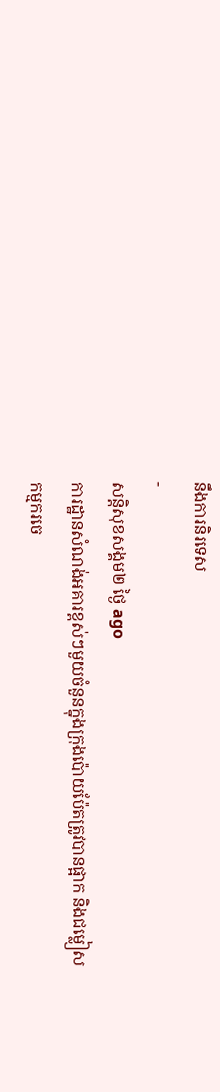នឹងការនិរទេស
-
សន្តិសុខសង្គម២ ថ្ងៃ ago
ការដ្ឋានសំណង់អគារខ្ពស់ៗមួយចំនួនក្នុងក្រុងប៉ោយប៉ែតត្រូវបានផ្អាក និងជម្លៀសកម្មករចេ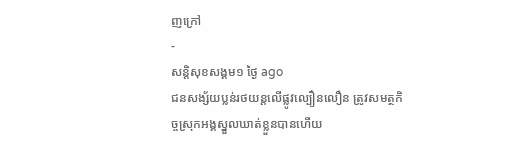ញក្រៅ
-
សន្តិសុខសង្គម១ ថ្ងៃ ago
ជនសង្ស័យប្លន់រថយន្តលើផ្លូវល្បឿនលឿន ត្រូវសមត្ថកិច្ចស្រុកអង្គស្នួលឃាត់ខ្លួនបានហើយ